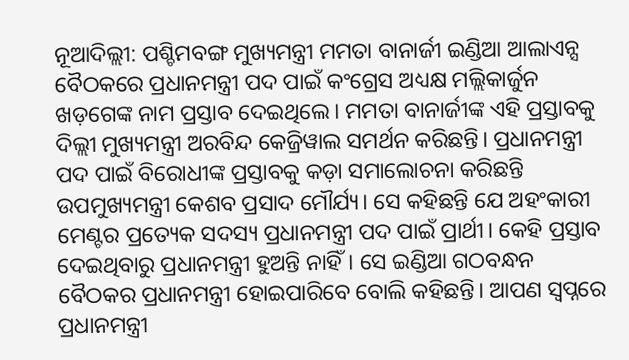ନୂଆଦିଲ୍ଲୀ: ପଶ୍ଚିମବଙ୍ଗ ମୁଖ୍ୟମନ୍ତ୍ରୀ ମମତା ବାନାର୍ଜୀ ଇଣ୍ଡିଆ ଆଲାଏନ୍ସ ବୈଠକରେ ପ୍ରଧାନମନ୍ତ୍ରୀ ପଦ ପାଇଁ କଂଗ୍ରେସ ଅଧ୍ୟକ୍ଷ ମଲ୍ଲିକାର୍ଜୁନ ଖଡ଼ଗେଙ୍କ ନାମ ପ୍ରସ୍ତାବ ଦେଇଥିଲେ। ମମତା ବାନାର୍ଜୀଙ୍କ ଏହି ପ୍ରସ୍ତାବକୁ ଦିଲ୍ଲୀ ମୁଖ୍ୟମନ୍ତ୍ରୀ ଅରବିନ୍ଦ କେଜ୍ରିୱାଲ ସମର୍ଥନ କରିଛନ୍ତି। ପ୍ରଧାନମନ୍ତ୍ରୀ ପଦ ପାଇଁ ବିରୋଧୀଙ୍କ ପ୍ରସ୍ତାବକୁ କଡ଼ା ସମାଲୋଚନା କରିଛନ୍ତି ଉପମୁଖ୍ୟମନ୍ତ୍ରୀ କେଶବ ପ୍ରସାଦ ମୌର୍ଯ୍ୟ। ସେ କହିଛନ୍ତି ଯେ ଅହଂକାରୀ ମେଣ୍ଟର ପ୍ରତ୍ୟେକ ସଦସ୍ୟ ପ୍ରଧାନମନ୍ତ୍ରୀ ପଦ ପାଇଁ ପ୍ରାର୍ଥୀ। କେହି ପ୍ରସ୍ତାବ ଦେଇଥିବାରୁ ପ୍ରଧାନମନ୍ତ୍ରୀ ହୁଅନ୍ତି ନାହିଁ। ସେ ଇଣ୍ଡିଆ ଗଠବନ୍ଧନ ବୈଠକର ପ୍ରଧାନମନ୍ତ୍ରୀ ହୋଇପାରିବେ ବୋଲି କହିଛନ୍ତି। ଆପଣ ସ୍ୱପ୍ନରେ ପ୍ରଧାନମନ୍ତ୍ରୀ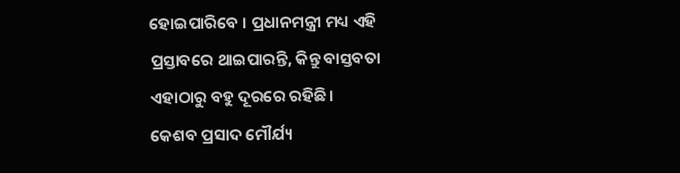ହୋଇପାରିବେ । ପ୍ରଧାନମନ୍ତ୍ରୀ ମଧ୍ୟ ଏହି ପ୍ରସ୍ତାବରେ ଥାଇପାରନ୍ତି, କିନ୍ତୁ ବାସ୍ତବତା ଏହାଠାରୁ ବହୁ ଦୂରରେ ରହିଛି।
କେଶବ ପ୍ରସାଦ ମୌର୍ଯ୍ୟ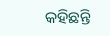କହିଛନ୍ତି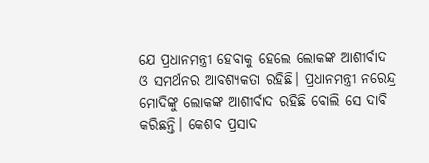ଯେ ପ୍ରଧାନମନ୍ତ୍ରୀ ହେବାକୁ ହେଲେ ଲୋକଙ୍କ ଆଶୀର୍ବାଦ ଓ ସମର୍ଥନର ଆବଶ୍ୟକତା ରହିଛି। ପ୍ରଧାନମନ୍ତ୍ରୀ ନରେନ୍ଦ୍ର ମୋଦିଙ୍କୁ ଲୋକଙ୍କ ଆଶୀର୍ବାଦ ରହିଛି ବୋଲି ସେ ଦାବି କରିଛନ୍ତି। କେଶବ ପ୍ରସାଦ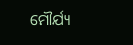ମୌର୍ଯ୍ୟ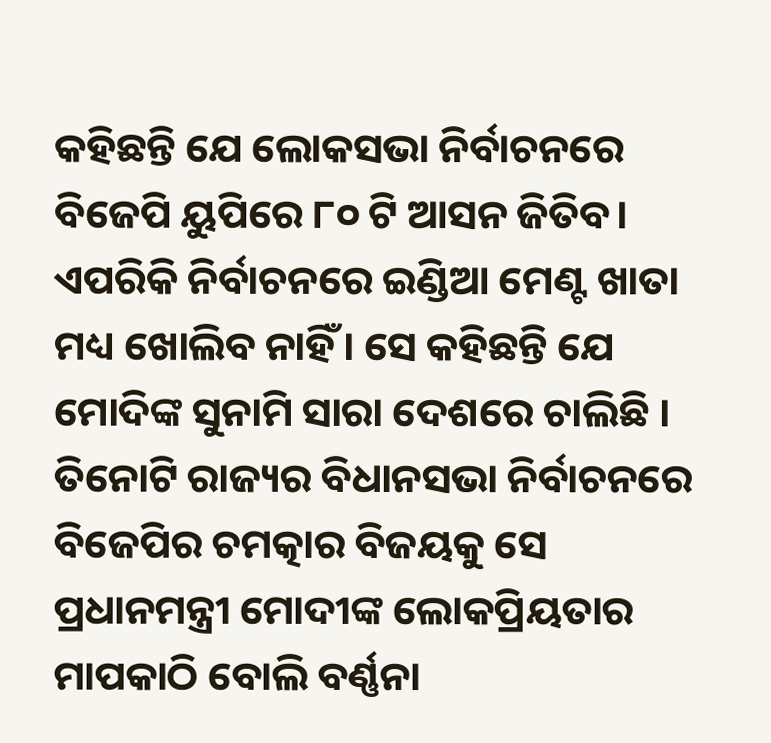କହିଛନ୍ତି ଯେ ଲୋକସଭା ନିର୍ବାଚନରେ ବିଜେପି ୟୁପିରେ ୮୦ ଟି ଆସନ ଜିତିବ। ଏପରିକି ନିର୍ବାଚନରେ ଇଣ୍ଡିଆ ମେଣ୍ଟ ଖାତା ମଧ୍ୟ ଖୋଲିବ ନାହିଁ। ସେ କହିଛନ୍ତି ଯେ ମୋଦିଙ୍କ ସୁନାମି ସାରା ଦେଶରେ ଚାଲିଛି । ତିନୋଟି ରାଜ୍ୟର ବିଧାନସଭା ନିର୍ବାଚନରେ ବିଜେପିର ଚମତ୍କାର ବିଜୟକୁ ସେ ପ୍ରଧାନମନ୍ତ୍ରୀ ମୋଦୀଙ୍କ ଲୋକପ୍ରିୟତାର ମାପକାଠି ବୋଲି ବର୍ଣ୍ଣନା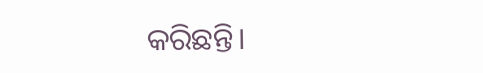କରିଛନ୍ତି।